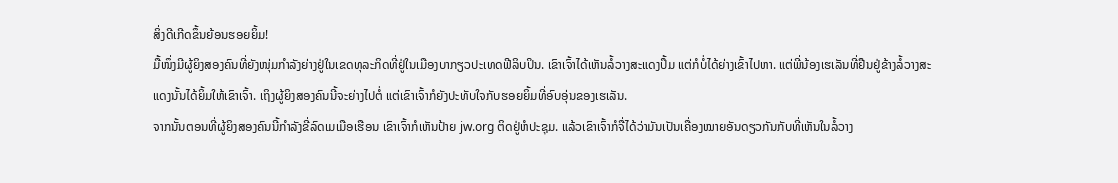ສິ່ງດີເກີດຂຶ້ນຍ້ອນຮອຍຍິ້ມ!
ມື້ໜຶ່ງມີຜູ້ຍິງສອງຄົນທີ່ຍັງໜຸ່ມກຳລັງຍ່າງຢູ່ໃນເຂດທຸລະກິດທີ່ຢູ່ໃນເມືອງບາກຽວປະເທດຟີລິບປິນ. ເຂົາເຈົ້າໄດ້ເຫັນລໍ້ວາງສະແດງປຶ້ມ ແຕ່ກໍບໍ່ໄດ້ຍ່າງເຂົ້າໄປຫາ. ແຕ່ພີ່ນ້ອງເຮເລັນທີ່ຢືນຢູ່ຂ້າງລໍ້ວາງສະແດງນັ້ນໄດ້ຍິ້ມໃຫ້ເຂົາເຈົ້າ. ເຖິງຜູ້ຍິງສອງຄົນນີ້ຈະຍ່າງໄປຕໍ່ ແຕ່ເຂົາເຈົ້າກໍຍັງປະທັບໃຈກັບຮອຍຍິ້ມທີ່ອົບອຸ່ນຂອງເຮເລັນ.
ຈາກນັ້ນຕອນທີ່ຜູ້ຍິງສອງຄົນນີ້ກຳລັງຂີ່ລົດເມເມືອເຮືອນ ເຂົາເຈົ້າກໍເຫັນປ້າຍ jw.org ຕິດຢູ່ຫໍປະຊຸມ. ແລ້ວເຂົາເຈົ້າກໍຈື່ໄດ້ວ່າມັນເປັນເຄື່ອງໝາຍອັນດຽວກັນກັບທີ່ເຫັນໃນລໍ້ວາງ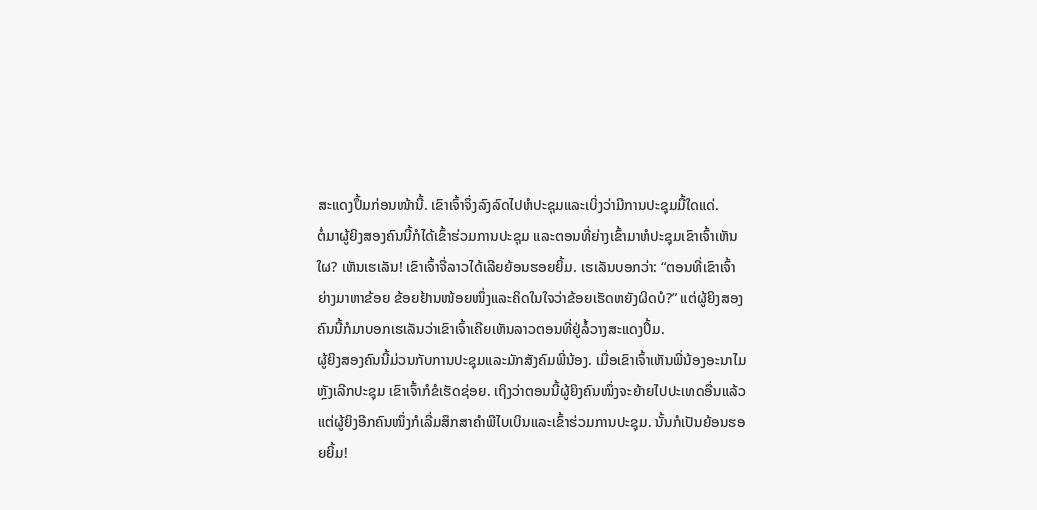ສະແດງປຶ້ມກ່ອນໜ້ານີ້. ເຂົາເຈົ້າຈຶ່ງລົງລົດໄປຫໍປະຊຸມແລະເບິ່ງວ່າມີການປະຊຸມມື້ໃດແດ່.
ຕໍ່ມາຜູ້ຍິງສອງຄົນນີ້ກໍໄດ້ເຂົ້າຮ່ວມການປະຊຸມ ແລະຕອນທີ່ຍ່າງເຂົ້າມາຫໍປະຊຸມເຂົາເຈົ້າເຫັນໃຜ? ເຫັນເຮເລັນ! ເຂົາເຈົ້າຈື່ລາວໄດ້ເລີຍຍ້ອນຮອຍຍິ້ມ. ເຮເລັນບອກວ່າ: “ຕອນທີ່ເຂົາເຈົ້າຍ່າງມາຫາຂ້ອຍ ຂ້ອຍຢ້ານໜ້ອຍໜຶ່ງແລະຄິດໃນໃຈວ່າຂ້ອຍເຮັດຫຍັງຜິດບໍ?” ແຕ່ຜູ້ຍິງສອງຄົນນີ້ກໍມາບອກເຮເລັນວ່າເຂົາເຈົ້າເຄີຍເຫັນລາວຕອນທີ່ຢູ່ລໍ້ວາງສະແດງປຶ້ມ.
ຜູ້ຍິງສອງຄົນນີ້ມ່ວນກັບການປະຊຸມແລະມັກສັງຄົມພີ່ນ້ອງ. ເມື່ອເຂົາເຈົ້າເຫັນພີ່ນ້ອງອະນາໄມຫຼັງເລີກປະຊຸມ ເຂົາເຈົ້າກໍຂໍເຮັດຊ່ອຍ. ເຖິງວ່າຕອນນີ້ຜູ້ຍິງຄົນໜຶ່ງຈະຍ້າຍໄປປະເທດອື່ນແລ້ວ ແຕ່ຜູ້ຍິງອີກຄົນໜຶ່ງກໍເລີ່ມສຶກສາຄຳພີໄບເບິນແລະເຂົ້າຮ່ວມການປະຊຸມ. ນັ້ນກໍເປັນຍ້ອນຮອຍຍິ້ມ!